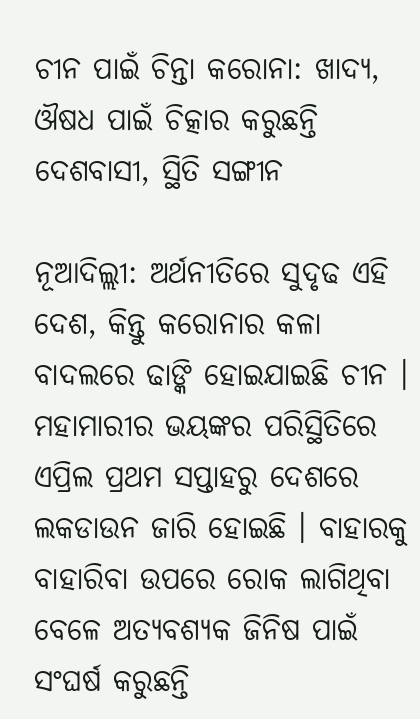ଚୀନ ପାଇଁ ଚିନ୍ତା କରୋନା: ଖାଦ୍ୟ, ଔଷଧ ପାଇଁ ଚିତ୍କାର କରୁଛନ୍ତି ଦେଶବାସୀ, ସ୍ଥିତି ସଙ୍ଗୀନ

ନୂଆଦିଲ୍ଲୀ: ଅର୍ଥନୀତିରେ ସୁଦୃଢ ଏହି ଦେଶ, କିନ୍ତୁ କରୋନାର କଳା ବାଦଲରେ ଢାଙ୍କି ହୋଇଯାଇଛି ଚୀନ । ମହାମାରୀର ଭୟଙ୍କର ପରିସ୍ଥିତିରେ ଏପ୍ରିଲ ପ୍ରଥମ ସପ୍ତାହରୁ ଦେଶରେ ଲକଡାଉନ ଜାରି ହୋଇଛି । ବାହାରକୁ ବାହାରିବା ଉପରେ ରୋକ ଲାଗିଥିବା ବେଳେ ଅତ୍ୟବଶ୍ୟକ ଜିନିଷ ପାଇଁ ସଂଘର୍ଷ କରୁଛନ୍ତି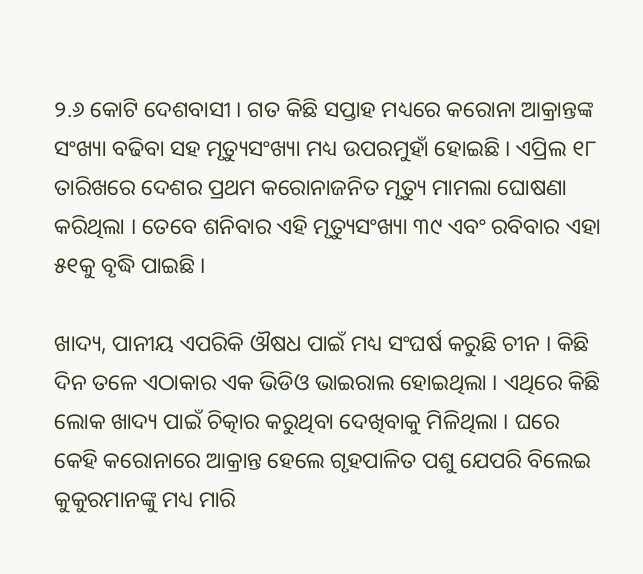୨.୬ କୋଟି ଦେଶବାସୀ । ଗତ କିଛି ସପ୍ତାହ ମଧ୍ୟରେ କରୋନା ଆକ୍ରାନ୍ତଙ୍କ ସଂଖ୍ୟା ବଢିବା ସହ ମୃତ୍ୟୁସଂଖ୍ୟା ମଧ୍ୟ ଉପରମୁହାଁ ହୋଇଛି । ଏପ୍ରିଲ ୧୮ ତାରିଖରେ ଦେଶର ପ୍ରଥମ କରୋନାଜନିତ ମୃତ୍ୟୁ ମାମଲା ଘୋଷଣା କରିଥିଲା । ତେବେ ଶନିବାର ଏହି ମୃତ୍ୟୁସଂଖ୍ୟା ୩୯ ଏବଂ ରବିବାର ଏହା ୫୧କୁ ବୃଦ୍ଧି ପାଇଛି ।

ଖାଦ୍ୟ, ପାନୀୟ ଏପରିକି ଔଷଧ ପାଇଁ ମଧ୍ୟ ସଂଘର୍ଷ କରୁଛି ଚୀନ । କିଛି ଦିନ ତଳେ ଏଠାକାର ଏକ ଭିଡିଓ ଭାଇରାଲ ହୋଇଥିଲା । ଏଥିରେ କିଛି ଲୋକ ଖାଦ୍ୟ ପାଇଁ ଚିତ୍କାର କରୁଥିବା ଦେଖିବାକୁ ମିଳିଥିଲା । ଘରେ କେହି କରୋନାରେ ଆକ୍ରାନ୍ତ ହେଲେ ଗୃହପାଳିତ ପଶୁ ଯେପରି ବିଲେଇ କୁକୁରମାନଙ୍କୁ ମଧ୍ୟ ମାରି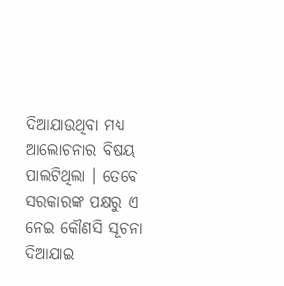ଦିଆଯାଉଥିବା ମଧ୍ୟ ଆଲୋଚନାର ବିଷୟ ପାଲଟିଥିଲା । ତେବେ ସରକାରଙ୍କ ପକ୍ଷରୁ ଏ ନେଇ କୌଣସି ସୂଚନା ଦିଆଯାଇ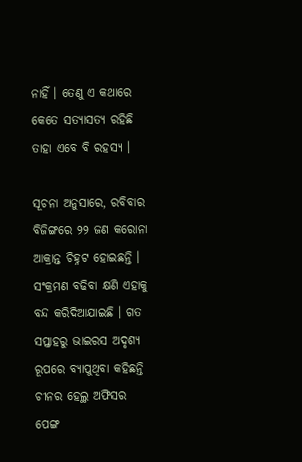ନାହିଁ । ତେଣୁ ଏ କଥାରେ କେତେ ସତ୍ୟାସତ୍ୟ ରହିଛି ତାହା ଏବେ ବି ରହସ୍ୟ ।

ସୂଚନା ଅନୁସାରେ, ରବିବାର ବିଜିଙ୍ଗରେ ୨୨ ଜଣ କରୋନା ଆକ୍ରାନ୍ତ ଚିହ୍ନଟ ହୋଇଛନ୍ତି । ସଂକ୍ରମଣ ବଢିବା କ୍ଷଣି ଏହାକୁ ବନ୍ଦ କରିଦିଆଯାଇଛି । ଗତ ସପ୍ତାହରୁ ଭାଇରସ ଅଦୃଶ୍ୟ ରୂପରେ ବ୍ୟାପୁଥିବା କହିଛନ୍ତି ଚୀନର ହେଲ୍ଥ ଅଫିସର ପେଙ୍ଗ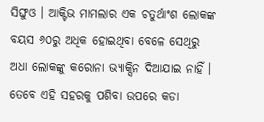ସିଙ୍ଘୁଓ । ଆକ୍ଟିଭ ମାମଲାର ଏକ ଚତୁର୍ଥାଂଶ ଲୋକଙ୍କ ବୟସ ୬୦ରୁ ଅଧିକ ହୋଇଥିବା ବେଳେ ସେଥିରୁ ଅଧା ଲୋକଙ୍କୁ କରୋନା ଭ୍ୟାକ୍ସିନ ଦିଆଯାଇ ନାହିଁ । ତେବେ ଏହି ସହରକୁ ପଶିବା ଉପରେ କଡା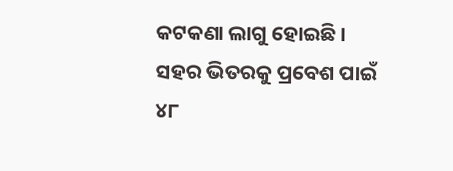କଟକଣା ଲାଗୁ ହୋଇଛି । ସହର ଭିତରକୁ ପ୍ରବେଶ ପାଇଁ ୪୮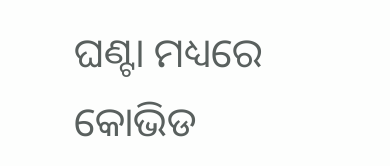ଘଣ୍ଟା ମଧ୍ୟରେ କୋଭିଡ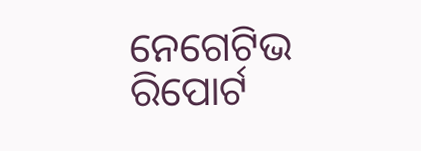ନେଗେଟିଭ ରିପୋର୍ଟ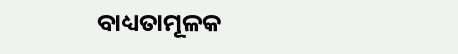ବାଧ୍ୟତାମୂଳକ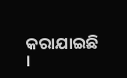କରାଯାଇଛି ।